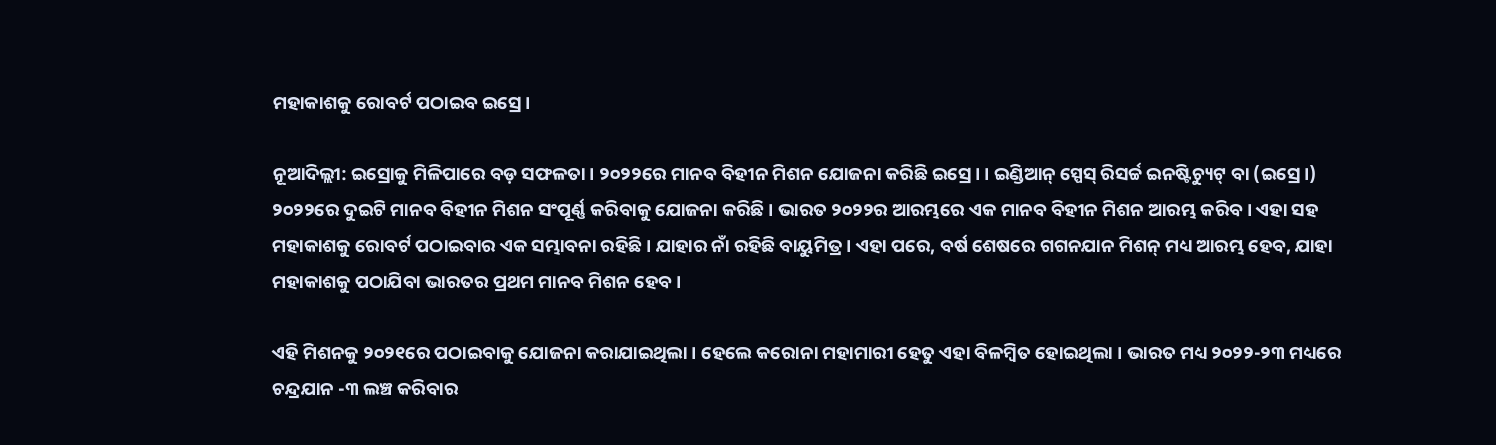ମହାକାଶକୁ ରୋବର୍ଟ ପଠାଇବ ଇସ୍ରେ।

ନୂଆଦିଲ୍ଲୀ: ଇସ୍ରୋକୁ ମିଳିପାରେ ବଡ଼ ସଫଳତା । ୨୦୨୨ରେ ମାନବ ବିହୀନ ମିଶନ ଯୋଜନା କରିଛି ଇସ୍ରେ। । ଇଣ୍ଡିଆନ୍ ସ୍ପେସ୍ ରିସର୍ଚ୍ଚ ଇନଷ୍ଟିଚ୍ୟୁଟ୍ ବା (ଇସ୍ରେ।) ୨୦୨୨ରେ ଦୁଇଟି ମାନବ ବିହୀନ ମିଶନ ସଂପୂର୍ଣ୍ଣ କରିବାକୁ ଯୋଜନା କରିଛି । ଭାରତ ୨୦୨୨ର ଆରମ୍ଭରେ ଏକ ମାନବ ବିହୀନ ମିଶନ ଆରମ୍ଭ କରିବ । ଏହା ସହ ମହାକାଶକୁ ରୋବର୍ଟ ପଠାଇବାର ଏକ ସମ୍ଭାବନା ରହିଛି । ଯାହାର ନାଁ ରହିଛି ବାୟୁମିତ୍ର । ଏହା ପରେ, ବର୍ଷ ଶେଷରେ ଗଗନଯାନ ମିଶନ୍ ମଧ୍ୟ ଆରମ୍ଭ ହେବ, ଯାହା ମହାକାଶକୁ ପଠାଯିବା ଭାରତର ପ୍ରଥମ ମାନବ ମିଶନ ହେବ ।

ଏହି ମିଶନକୁ ୨୦୨୧ରେ ପଠାଇବାକୁ ଯୋଜନା କରାଯାଇଥିଲା । ହେଲେ କରୋନା ମହାମାରୀ ହେତୁ ଏହା ବିଳମ୍ବିତ ହୋଇଥିଲା । ଭାରତ ମଧ୍ୟ ୨୦୨୨-୨୩ ମଧ୍ୟରେ ଚନ୍ଦ୍ରଯାନ -୩ ଲଞ୍ଚ କରିବାର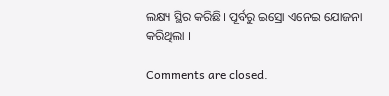ଲକ୍ଷ୍ୟ ସ୍ଥିର କରିଛି। ପୂର୍ବରୁ ଇସ୍ରୋ ଏନେଇ ଯୋଜନା କରିଥିଲା ।

Comments are closed.